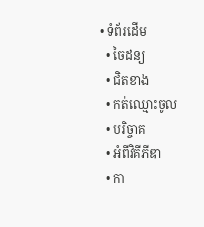• ទំព័រដើម
  • ចៃដន្យ
  • ជិតខាង
  • កត់ឈ្មោះចូល
  • បរិច្ចាគ
  • អំពីវិគីភីឌា
  • កា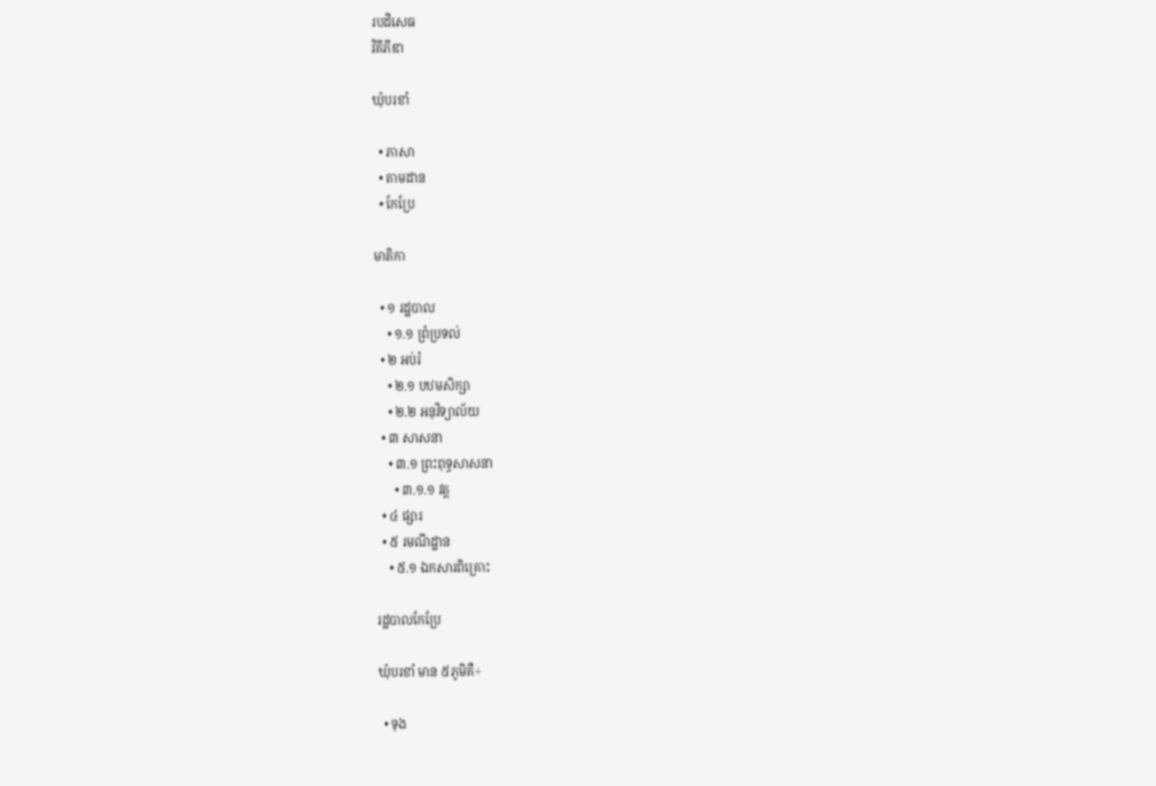របដិសេធ
វិគីភីឌា

ឃុំបរខាំ

  • ភាសា
  • តាមដាន
  • កែប្រែ

មាតិកា

  • ១ រដ្ឋបាល
    • ១.១ ព្រំប្រទល់
  • ២ អប់រំ
    • ២.១ បឋមសិក្សា
    • ២.២ អនុវិទ្យាល័យ
  • ៣ សាសនា
    • ៣.១ ព្រះពុទ្ធសាសនា
      • ៣.១.១ វត្ត
  • ៤ ផ្សារ
  • ៥ រមណីដ្ឋាន
    • ៥.១ ឯកសារពិគ្រោះ

រដ្ឋបាលកែប្រែ

ឃុំបរខាំ មាន ៥ភូមិគឺ÷

  • ទុង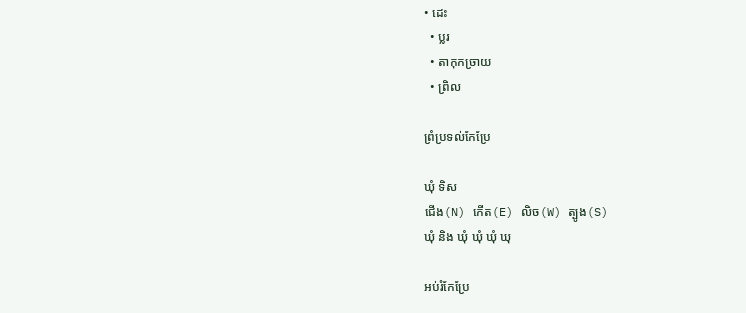• ដេះ
  • ប្លរ
  • តាកុកច្រាយ
  • ព្រិល

ព្រំប្រទល់កែប្រែ

ឃុំ ទិស
ជើង(N) កើត(E) លិច(W) ត្បូង(S)
ឃុំ និង ឃុំ ឃុំ ឃុំ ឃុ

អប់រំកែប្រែ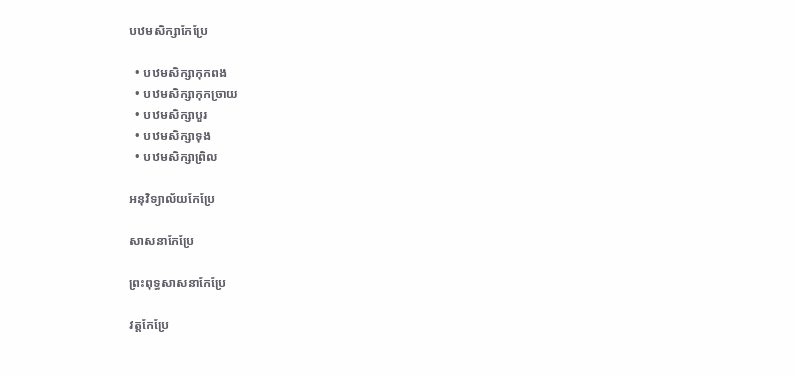បឋមសិក្សាកែប្រែ

  • បឋមសិក្សាកុកពង
  • បឋមសិក្សាកុកច្រាយ
  • បឋមសិក្សាបួរ
  • បឋមសិក្សាទុង
  • បឋមសិក្សាព្រិល

អនុវិទ្យាល័យកែប្រែ

សាសនាកែប្រែ

ព្រះពុទ្ធសាសនាកែប្រែ

វត្តកែប្រែ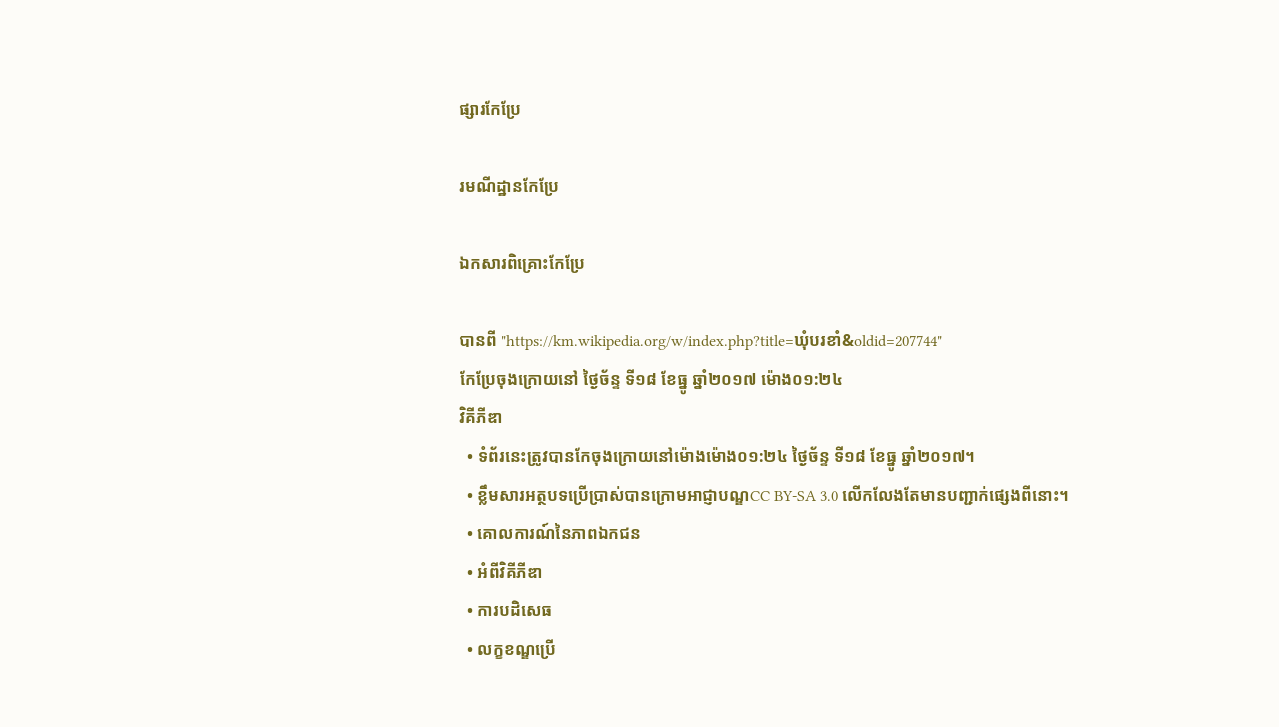ផ្សារកែប្រែ

រមណីដ្ឋានកែប្រែ

ឯកសារពិគ្រោះកែប្រែ

បានពី "https://km.wikipedia.org/w/index.php?title=ឃុំបរខាំ&oldid=207744"
កែប្រែចុងក្រោយនៅ ថ្ងៃច័ន្ទ ទី១៨ ខែធ្នូ ឆ្នាំ២០១៧ ម៉ោង០១:២៤
វិគីភីឌា
  • ទំព័រនេះត្រូវបានកែចុងក្រោយនៅម៉ោងម៉ោង០១:២៤ ថ្ងៃច័ន្ទ ទី១៨ ខែធ្នូ ឆ្នាំ២០១៧។
  • ខ្លឹមសារអត្ថបទប្រើប្រាស់បានក្រោមអាជ្ញាបណ្ឌCC BY-SA 3.0 លើកលែងតែមានបញ្ជាក់ផ្សេងពីនោះ។
  • គោលការណ៍នៃភាពឯកជន
  • អំពីវិគីភីឌា
  • ការបដិសេធ
  • លក្ខខណ្ឌប្រើ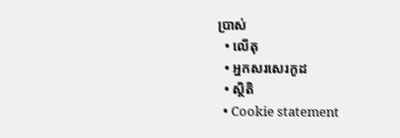ប្រាស់
  • លើតុ
  • អ្នកសរសេរកូដ
  • ស្ថិតិ
  • Cookie statement